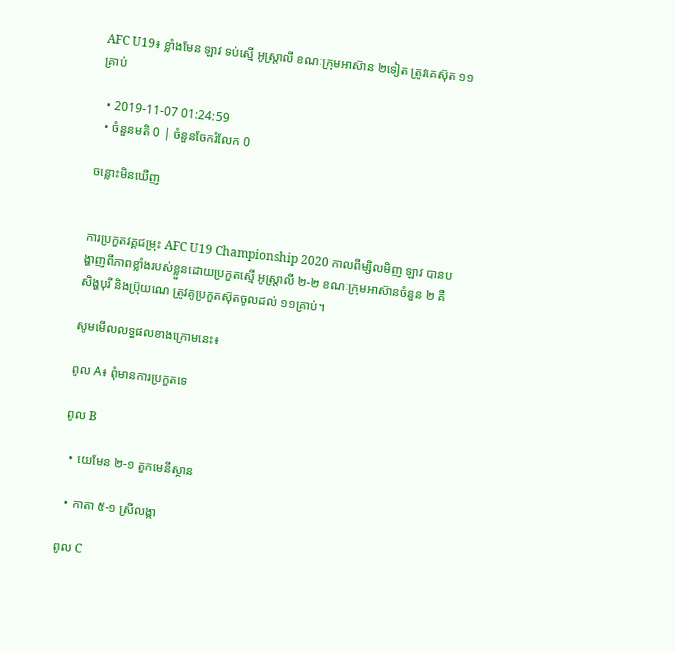AFC U19៖ ខ្លាំងមែន ឡាវ ទប់ស្មើ អូស្ត្រាលី ខណៈក្រុមអាស៊ាន ២ទៀត ត្រូវគេស៊ុត ១១គ្រាប់

  • 2019-11-07 01:24:59
  • ចំនួនមតិ 0 | ចំនួនចែករំលែក 0

ចន្លោះមិនឃើញ


ការប្រកួតវគ្គជម្រុះ AFC U19 Championship 2020 កាលពីម្សិលមិញ ឡាវ បានបង្ហាញពីភាពខ្លាំងរបស់ខ្លួនដោយប្រកួតស្មើ អូស្ត្រាលី ២-២ ខណៈក្រុមអាស៊ានចំនួន ២ គឺ សិង្ហបុរី និងប្រ៊ុយណេ ត្រូវគូប្រកួតស៊ុតចូលដល់ ១១គ្រាប់។

សូមមើលលទ្ធផលខាងក្រោមនេះ៖

ពូល A៖ ពុំមានការប្រកួតទេ

ពូល B

  • យេមែន ២-១ តួកមេនីស្ថាន

  • កាតា ៥-១ ស្រីលង្កា

ពូល C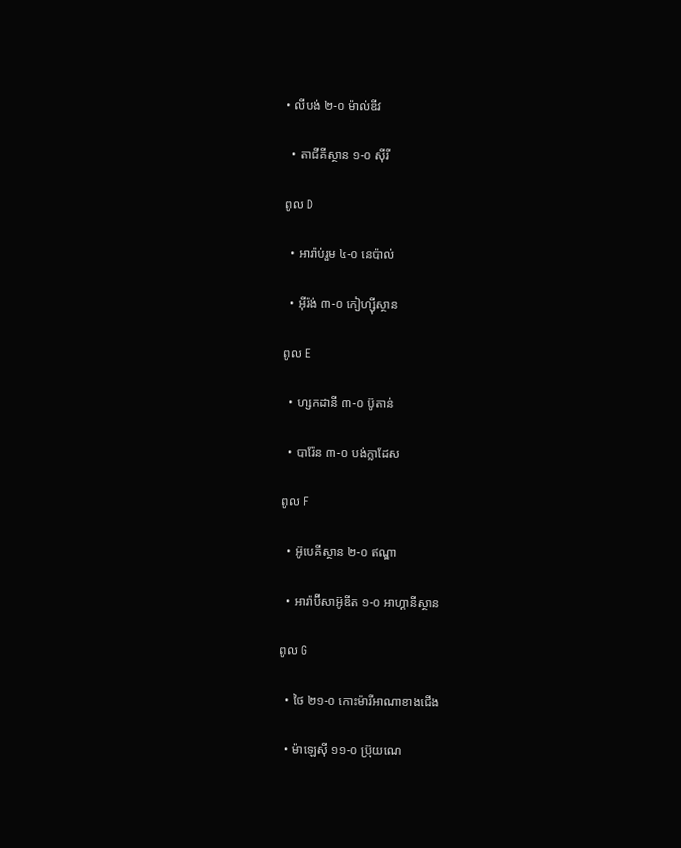• លីបង់ ២-០ ម៉ាល់ឌីវ

  • តាជីគីស្ថាន ១-០ ស៊ីរី

ពូល D

  • អារ៉ាប់រួម ៤-០ នេប៉ាល់

  • អ៊ីរ៉ង់ ៣-០ កៀហ្ស៊ីស្ថាន

ពូល E

  • ហ្សកដានី ៣-០ ប៊ូតាន់

  • បារ៉ែន ៣-០ បង់ក្លាដែស

ពូល F

  • អ៊ូបេគីស្ថាន ២-០ ឥណ្ឌា

  • អារ៉ាប៊ីសាអ៊ូឌីត ១-០ អាហ្គានីស្ថាន

ពូល G

  • ថៃ ២១-០ កោះម៉ារីអាណាខាងជើង

  • ម៉ាឡេស៊ី ១១-០ ប្រ៊ុយណេ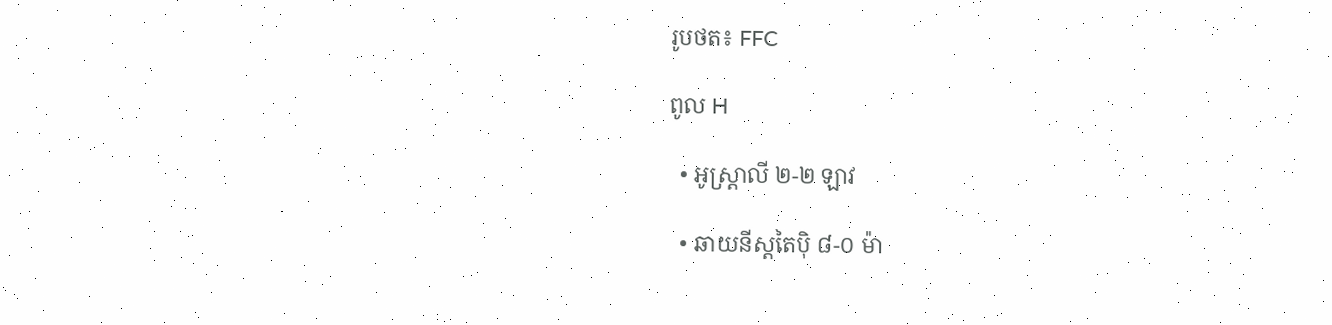រូបថត៖ FFC

ពូល H

  • អូស្ត្រាលី ២-២ ឡាវ

  • ឆាយនីស្តតៃប៉ិ ៨-០ ម៉ា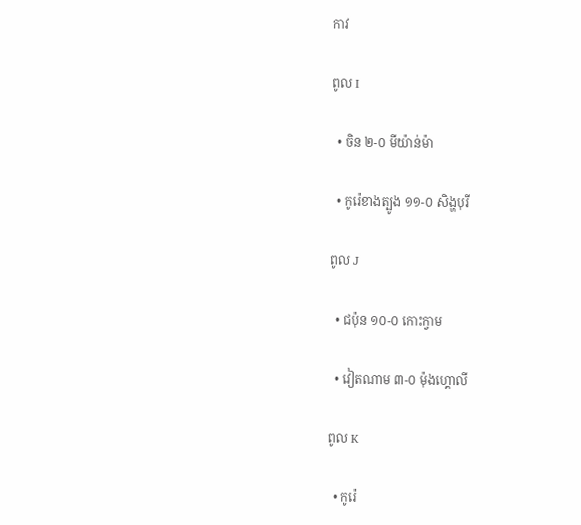កាវ

ពូល I

  • ចិន ២-០ មីយ៉ាន់ម៉ា

  • កូរ៉េខាងត្បូង ១១-០ សិង្ហបុរី

ពូល J

  • ជប៉ុន ១០-០ កោះក្វាម

  • វៀតណាម ៣-០ ម៉ុងហ្គោលី

ពូល K

  • កូរ៉េ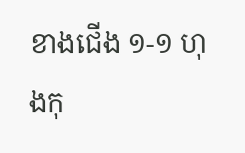ខាងជើង ១-១ ហុងកុ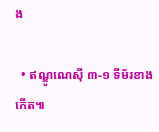ង

  • ឥណ្ឌូណេស៊ី ៣-១ ទីម័រខាងកើត៕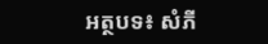អត្ថបទ៖ សំភី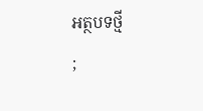អត្ថបទថ្មី
;